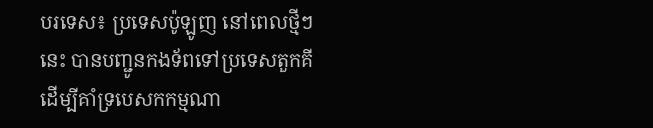បរទេស៖ ប្រទេសប៉ូឡូញ នៅពេលថ្មីៗនេះ បានបញ្ជូនកងទ័ពទៅប្រទេសតួកគី ដើម្បីគាំទ្របេសកកម្មណា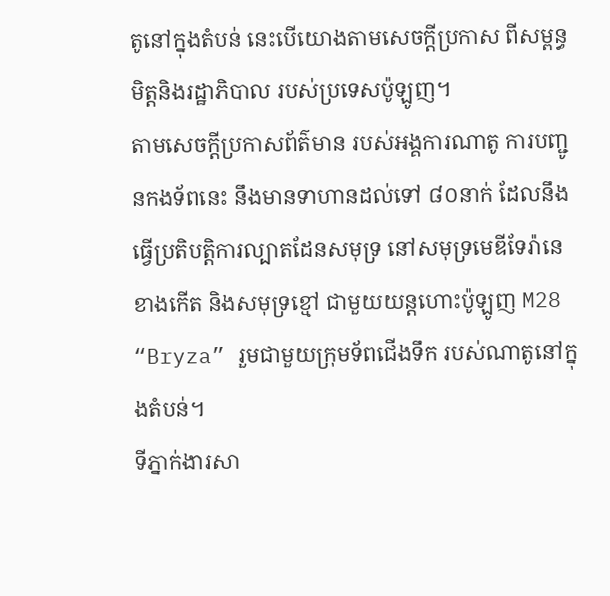តូនៅក្នុងតំបន់ នេះបើយោងតាមសេចក្តីប្រកាស ពីសម្ពន្ធមិត្តនិងរដ្ឋាភិបាល របស់ប្រទេសប៉ូឡូញ។
តាមសេចក្តីប្រកាសព័ត៌មាន របស់អង្គការណាតូ ការបញ្ជូនកងទ័ពនេះ នឹងមានទាហានដល់ទៅ ៨០នាក់ ដែលនឹងធ្វើប្រតិបត្តិការល្បាតដែនសមុទ្រ នៅសមុទ្រមេឌីទែរ៉ានេខាងកើត និងសមុទ្រខ្មៅ ជាមួយយន្តហោះប៉ូឡូញ M28 “Bryza” រួមជាមួយក្រុមទ័ពជើងទឹក របស់ណាតូនៅក្នុងតំបន់។
ទីភ្នាក់ងារសា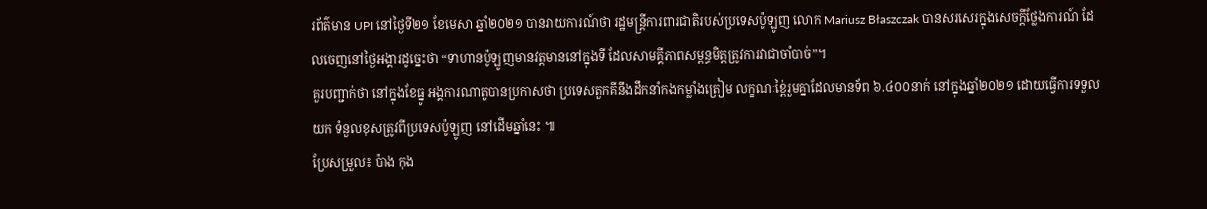រព័ត៌មាន UPI នៅថ្ងៃទី២១ ខែមេសា ឆ្នាំ២០២១ បានរាយការណ៍ថា រដ្ឋមន្ត្រីការពារជាតិរបស់ប្រទេសប៉ូឡូញ លោក Mariusz Błaszczak បានសរសេរក្នុងសេចក្តីថ្លែងការណ៍ ដែលចេញនៅថ្ងៃអង្គារដូច្នេះថា “ទាហានប៉ូឡូញមានវត្តមាននៅក្នុងទី ដែលសាមគ្គីភាពសម្ពន្ធមិត្តត្រូវការវាជាចាំបាច់”។
គួរបញ្ជាក់ថា នៅក្នុងខែធ្នូ អង្គការណាតូបានប្រកាសថា ប្រទេសតួកគីនឹងដឹកនាំកងកម្លាំងត្រៀម លក្ខណៈខ្ពៃ់រួមគ្នាដែលមានទ័ព ៦.៤០០នាក់ នៅក្នុងឆ្នាំ២០២១ ដោយធ្វើការទទួលយក ទំនួលខុសត្រូវពីប្រទេសប៉ូឡូញ នៅដើមឆ្នាំនេះ ៕
ប្រែសម្រួល៖ ប៉ាង កុង